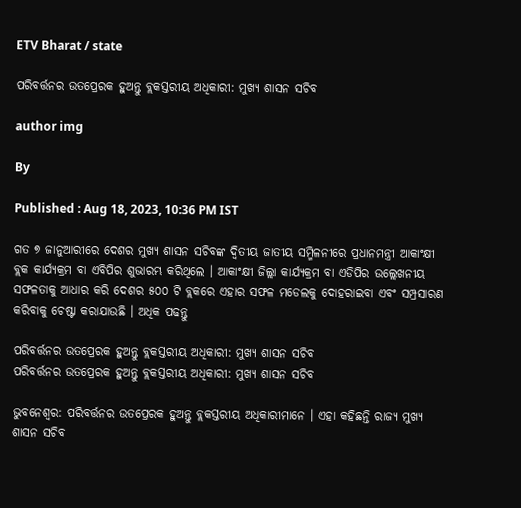ETV Bharat / state

ପରିବର୍ତ୍ତନର ଉତପ୍ରେରକ ହୁଅନ୍ତୁ ବ୍ଲକସ୍ତରୀୟ ଅଧିକାରୀ: ମୁଖ୍ୟ ଶାସନ ସଚିବ

author img

By

Published : Aug 18, 2023, 10:36 PM IST

ଗତ ୭ ଜାନୁଆରୀରେ ଦେଶର ମୁଖ୍ୟ ଶାସନ ସଚିବଙ୍କ ଦ୍ୱିତୀୟ ଜାତୀୟ ସମ୍ମିଳନୀରେ ପ୍ରଧାନମନ୍ତ୍ରୀ ଆକାଂକ୍ଷୀ ବ୍ଲକ କାର୍ଯ୍ୟକ୍ରମ ବା ଏବିପିର ଶୁଭାରମ୍ଭ କରିଥିଲେ । ଆକାଂକ୍ଷୀ ଜିଲ୍ଲା କାର୍ଯ୍ୟକ୍ରମ ବା ଏଡିପିର ଉଲ୍ଲେଖନୀୟ ସଫଳତାକୁ ଆଧାର କରି ଦେଶର ୫୦୦ ଟି ବ୍ଲକରେ ଏହାର ସଫଳ ମଡେଲକୁ ଦୋହରାଇବା ଏବଂ ସମ୍ପ୍ରସାରଣ କରିବାକୁ ଚେଷ୍ଟା କରାଯାଉଛି । ଅଧିକ ପଢନ୍ତୁ

ପରିବର୍ତ୍ତନର ଉତପ୍ରେରକ ହୁଅନ୍ତୁ ବ୍ଲକସ୍ତରୀୟ ଅଧିକାରୀ: ମୁଖ୍ୟ ଶାସନ ସଚିବ
ପରିବର୍ତ୍ତନର ଉତପ୍ରେରକ ହୁଅନ୍ତୁ ବ୍ଲକସ୍ତରୀୟ ଅଧିକାରୀ: ମୁଖ୍ୟ ଶାସନ ସଚିବ

ଭୁବନେଶ୍ବର: ପରିବର୍ତ୍ତନର ଉତପ୍ରେରକ ହୁଅନ୍ତୁ ବ୍ଲକସ୍ତରୀୟ ଅଧିକାରୀମାନେ । ଏହା କହିଛନ୍ତି ରାଜ୍ୟ ମୁଖ୍ୟ ଶାସନ ସଚିବ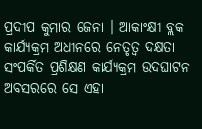ପ୍ରଦୀପ କୁମାର ଜେନା । ଆକାଂକ୍ଷୀ ବ୍ଲକ କାର୍ଯ୍ୟକ୍ରମ ଅଧୀନରେ ନେତୃତ୍ୱ ଦକ୍ଷତା ସଂପର୍କିତ ପ୍ରଶିକ୍ଷଣ କାର୍ଯ୍ୟକ୍ରମ ଉଦଘାଟନ ଅବସରରେ ସେ ଏହା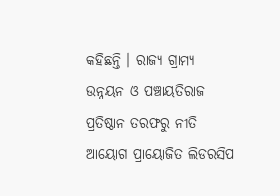କହିଛନ୍ତି । ରାଜ୍ୟ ଗ୍ରାମ୍ୟ ଉନ୍ନୟନ ଓ ପଞ୍ଚାୟତିରାଜ ପ୍ରତିଷ୍ଠାନ ତରଫରୁ ନୀତି ଆୟୋଗ ପ୍ରାୟୋଜିତ ଲିଡରସିପ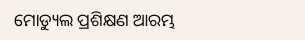ମୋଡ୍ୟୁଲ ପ୍ରଶିକ୍ଷଣ ଆରମ୍ଭ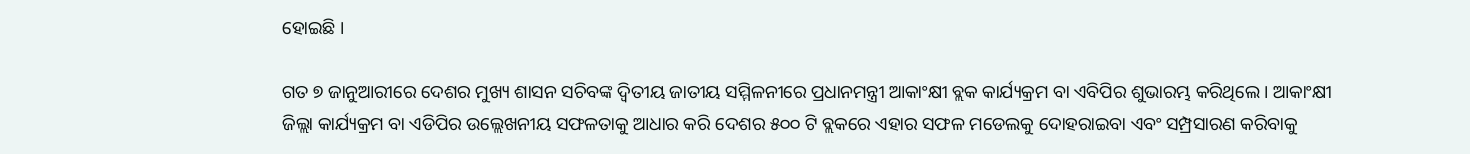ହୋଇଛି ।

ଗତ ୭ ଜାନୁଆରୀରେ ଦେଶର ମୁଖ୍ୟ ଶାସନ ସଚିବଙ୍କ ଦ୍ୱିତୀୟ ଜାତୀୟ ସମ୍ମିଳନୀରେ ପ୍ରଧାନମନ୍ତ୍ରୀ ଆକାଂକ୍ଷୀ ବ୍ଲକ କାର୍ଯ୍ୟକ୍ରମ ବା ଏବିପିର ଶୁଭାରମ୍ଭ କରିଥିଲେ । ଆକାଂକ୍ଷୀ ଜିଲ୍ଲା କାର୍ଯ୍ୟକ୍ରମ ବା ଏଡିପିର ଉଲ୍ଲେଖନୀୟ ସଫଳତାକୁ ଆଧାର କରି ଦେଶର ୫୦୦ ଟି ବ୍ଲକରେ ଏହାର ସଫଳ ମଡେଲକୁ ଦୋହରାଇବା ଏବଂ ସମ୍ପ୍ରସାରଣ କରିବାକୁ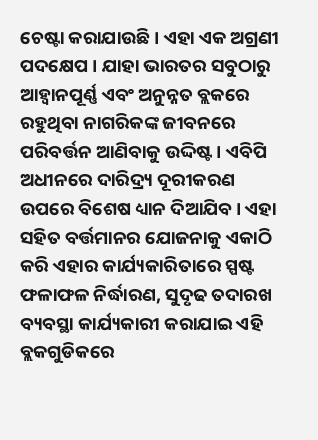ଚେଷ୍ଟା କରାଯାଉଛି । ଏହା ଏକ ଅଗ୍ରଣୀ ପଦକ୍ଷେପ । ଯାହା ଭାରତର ସବୁଠାରୁ ଆହ୍ୱାନପୂର୍ଣ୍ଣ ଏବଂ ଅନୁନ୍ନତ ବ୍ଲକରେ ରହୁଥିବା ନାଗରିକଙ୍କ ଜୀବନରେ ପରିବର୍ତ୍ତନ ଆଣିବାକୁ ଉଦ୍ଦିଷ୍ଟ । ଏବିପି ଅଧୀନରେ ଦାରିଦ୍ର୍ୟ ଦୂରୀକରଣ ଉପରେ ବିଶେଷ ଧ୍ୟାନ ଦିଆଯିବ । ଏହା ସହିତ ବର୍ତ୍ତମାନର ଯୋଜନାକୁ ଏକାଠି କରି ଏହାର କାର୍ଯ୍ୟକାରିତାରେ ସ୍ପଷ୍ଟ ଫଳାଫଳ ନିର୍ଦ୍ଧାରଣ, ସୁଦୃଢ ତଦାରଖ ବ୍ୟବସ୍ଥା କାର୍ଯ୍ୟକାରୀ କରାଯାଇ ଏହି ବ୍ଲକଗୁଡିକରେ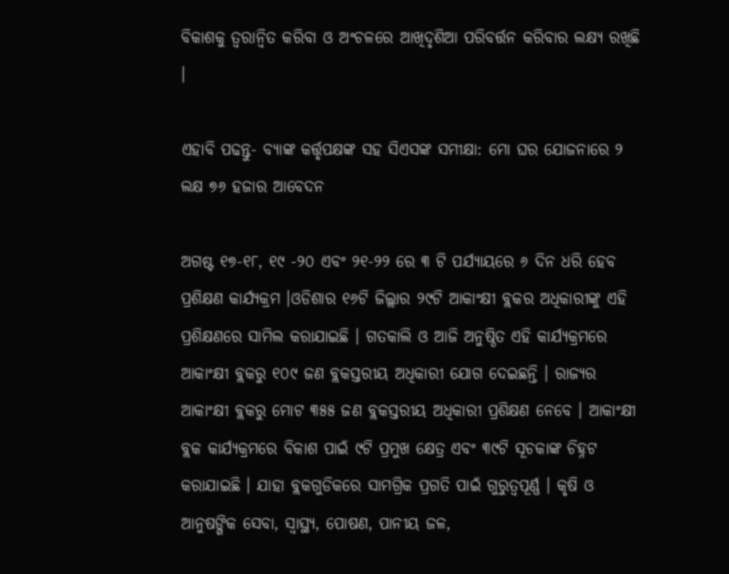ବିକାଶକୁ ତ୍ୱରାନ୍ୱିତ କରିବା ଓ ଅଂଚଳରେ ଆଖିଦୃଶିଆ ପରିବର୍ତ୍ତନ କରିବାର ଲକ୍ଷ୍ୟ ରଖିଛି ।

ଏହାବି ପଢନ୍ତୁ- ବ୍ୟାଙ୍କ କର୍ତ୍ତୃପକ୍ଷଙ୍କ ସହ ସିଏସଙ୍କ ସମୀକ୍ଷା: ମୋ ଘର ଯୋଜନାରେ ୨ ଲକ୍ଷ ୭୬ ହଜାର ଆବେଦନ

ଅଗଷ୍ଟ ୧୭-୧୮, ୧୯ -୨୦ ଏବଂ ୨୧-୨୨ ରେ ୩ ଟି ପର୍ଯ୍ୟାୟରେ ୬ ଦିନ ଧରି ହେବ ପ୍ରଶିକ୍ଷଣ କାର୍ଯ୍ୟକ୍ରମ ।ଓଡିଶାର ୧୬ଟି ଜିଲ୍ଲାର ୨୯ଟି ଆକାଂକ୍ଷୀ ବ୍ଲକର ଅଧିକାରୀଙ୍କୁ ଏହି ପ୍ରଶିକ୍ଷଣରେ ସାମିଲ କରାଯାଇଛି । ଗତକାଲି ଓ ଆଜି ଅନୁଷ୍ଠିତ ଏହି କାର୍ଯ୍ୟକ୍ରମରେ ଆକାଂକ୍ଷୀ ବ୍ଲକରୁ ୧୦୯ ଜଣ ବ୍ଲକସ୍ତରୀୟ ଅଧିକାରୀ ଯୋଗ ଦେଇଛନ୍ତି । ରାଜ୍ୟର ଆକାଂକ୍ଷୀ ବ୍ଲକରୁ ମୋଟ ୩୫୫ ଜଣ ବ୍ଲକସ୍ତରୀୟ ଅଧିକାରୀ ପ୍ରଶିକ୍ଷଣ ନେବେ । ଆକାଂକ୍ଷୀ ବ୍ଲକ କାର୍ଯ୍ୟକ୍ରମରେ ବିକାଶ ପାଇଁ ୯ଟି ପ୍ରମୁଖ କ୍ଷେତ୍ର ଏବଂ ୩୯ଟି ସୂଚକାଙ୍କ ଚିହ୍ନଟ କରାଯାଇଛି । ଯାହା ବ୍ଲକଗୁଡିକରେ ସାମଗ୍ରିକ ପ୍ରଗତି ପାଇଁ ଗୁରୁତ୍ୱପୂର୍ଣ୍ଣ । କୃଷି ଓ ଆନୁଷଙ୍ଗିକ ସେବା, ସ୍ୱାସ୍ଥ୍ୟ, ପୋଷଣ, ପାନୀୟ ଜଳ,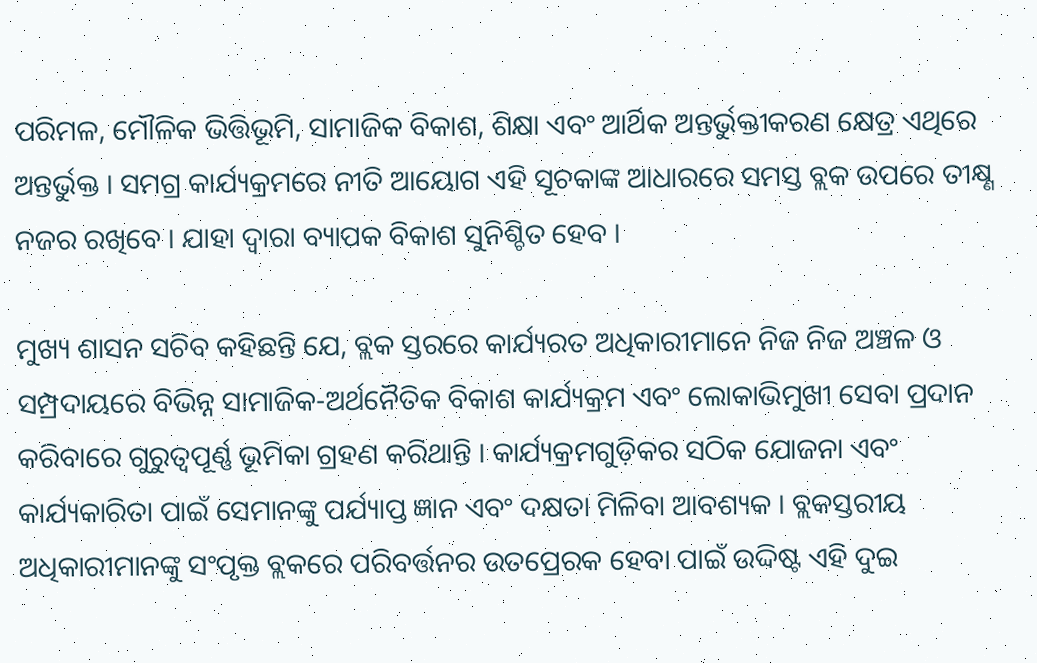ପରିମଳ, ମୌଳିକ ଭିତ୍ତିଭୂମି, ସାମାଜିକ ବିକାଶ, ଶିକ୍ଷା ଏବଂ ଆର୍ଥିକ ଅନ୍ତର୍ଭୁକ୍ତୀକରଣ କ୍ଷେତ୍ର ଏଥିରେ ଅନ୍ତର୍ଭୁକ୍ତ । ସମଗ୍ର କାର୍ଯ୍ୟକ୍ରମରେ ନୀତି ଆୟୋଗ ଏହି ସୂଚକାଙ୍କ ଆଧାରରେ ସମସ୍ତ ବ୍ଲକ ଉପରେ ତୀକ୍ଷ୍ଣ ନଜର ରଖିବେ । ଯାହା ଦ୍ୱାରା ବ୍ୟାପକ ବିକାଶ ସୁନିଶ୍ଚିତ ହେବ ।

ମୁଖ୍ୟ ଶାସନ ସଚିବ କହିଛନ୍ତି ଯେ, ବ୍ଲକ ସ୍ତରରେ କାର୍ଯ୍ୟରତ ଅଧିକାରୀମାନେ ନିଜ ନିଜ ଅଞ୍ଚଳ ଓ ସମ୍ପ୍ରଦାୟରେ ବିଭିନ୍ନ ସାମାଜିକ-ଅର୍ଥନୈତିକ ବିକାଶ କାର୍ଯ୍ୟକ୍ରମ ଏବଂ ଲୋକାଭିମୁଖୀ ସେବା ପ୍ରଦାନ କରିବାରେ ଗୁରୁତ୍ବପୂର୍ଣ୍ଣ ଭୂମିକା ଗ୍ରହଣ କରିଥାନ୍ତି । କାର୍ଯ୍ୟକ୍ରମଗୁଡ଼ିକର ସଠିକ ଯୋଜନା ଏବଂ କାର୍ଯ୍ୟକାରିତା ପାଇଁ ସେମାନଙ୍କୁ ପର୍ଯ୍ୟାପ୍ତ ଜ୍ଞାନ ଏବଂ ଦକ୍ଷତା ମିଳିବା ଆବଶ୍ୟକ । ବ୍ଲକସ୍ତରୀୟ ଅଧିକାରୀମାନଙ୍କୁ ସଂପୃକ୍ତ ବ୍ଲକରେ ପରିବର୍ତ୍ତନର ଉତପ୍ରେରକ ହେବା ପାଇଁ ଉଦ୍ଦିଷ୍ଟ ଏହି ଦୁଇ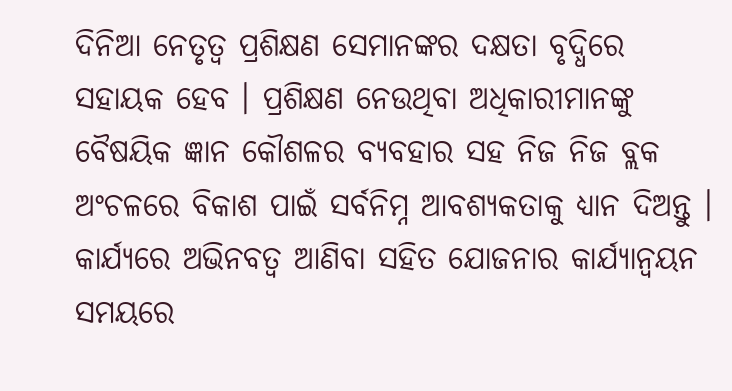ଦିନିଆ ନେତୃତ୍ବ ପ୍ରଶିକ୍ଷଣ ସେମାନଙ୍କର ଦକ୍ଷତା ବୃଦ୍ଧିରେ ସହାୟକ ହେବ । ପ୍ରଶିକ୍ଷଣ ନେଉଥିବା ଅଧିକାରୀମାନଙ୍କୁ ବୈଷୟିକ ଜ୍ଞାନ କୌଶଳର ବ୍ୟବହାର ସହ ନିଜ ନିଜ ବ୍ଲକ ଅଂଚଳରେ ବିକାଶ ପାଇଁ ସର୍ବନିମ୍ନ ଆବଶ୍ୟକତାକୁ ଧ୍ୟାନ ଦିଅନ୍ତୁ । କାର୍ଯ୍ୟରେ ଅଭିନବତ୍ୱ ଆଣିବା ସହିତ ଯୋଜନାର କାର୍ଯ୍ୟାନ୍ୱୟନ ସମୟରେ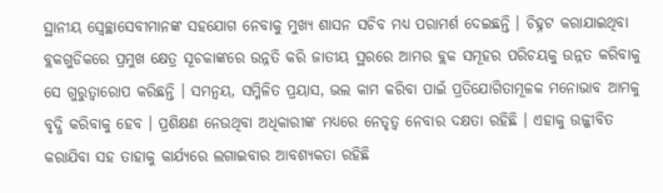ସ୍ଥାନୀୟ ସ୍ବେଚ୍ଛାସେବୀମାନଙ୍କ ସହଯୋଗ ନେବାକୁ ମୁଖ୍ୟ ଶାସନ ସଚିବ ମଧ୍ୟ ପରାମର୍ଶ ଦେଇଛନ୍ତି । ଚିହ୍ନଟ କରାଯାଇଥିବା ବ୍ଲକଗୁଡିକରେ ପ୍ରମୁଖ କ୍ଷେତ୍ର ସୂଚକାଙ୍କରେ ଉନ୍ନତି କରି ଜାତୀୟ ସ୍ଥରରେ ଆମର ବ୍ଲକ ସମୂହର ପରିଚୟକୁ ଉନ୍ନତ କରିବାକୁ ସେ ଗୁରୁତ୍ୱାରୋପ କରିଛନ୍ତି । ସମନ୍ୱୟ, ସମ୍ମିଳିତ ପ୍ରୟାସ, ଭଲ କାମ କରିବା ପାଇଁ ପ୍ରତିଯୋଗିତାମୂଳକ ମନୋଭାବ ଆମକୁ ବୃଦ୍ଧି କରିବାକୁ ହେବ । ପ୍ରଶିକ୍ଷଣ ନେଉଥିବା ଅଧିକାରୀଙ୍କ ମଧ୍ୟରେ ନେତୃତ୍ୱ ନେବାର ଦକ୍ଷତା ରହିଛି । ଏହାକୁ ଉଜ୍ଜୀବିତ କରାଯିବା ସହ ତାହାକୁ କାର୍ଯ୍ୟରେ ଲଗାଇବାର ଆବଶ୍ୟକତା ରହିଛି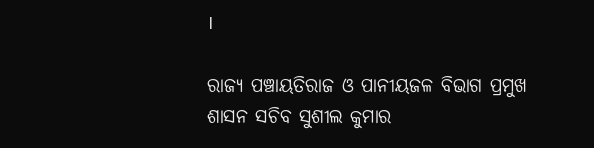।

ରାଜ୍ୟ ପଞ୍ଚାୟତିରାଜ ଓ ପାନୀୟଜଳ ବିଭାଗ ପ୍ରମୁଖ ଶାସନ ସଚିବ ସୁଶୀଲ କୁମାର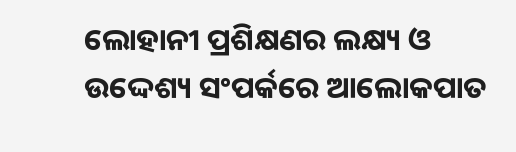ଲୋହାନୀ ପ୍ରଶିକ୍ଷଣର ଲକ୍ଷ୍ୟ ଓ ଉଦ୍ଦେଶ୍ୟ ସଂପର୍କରେ ଆଲୋକପାତ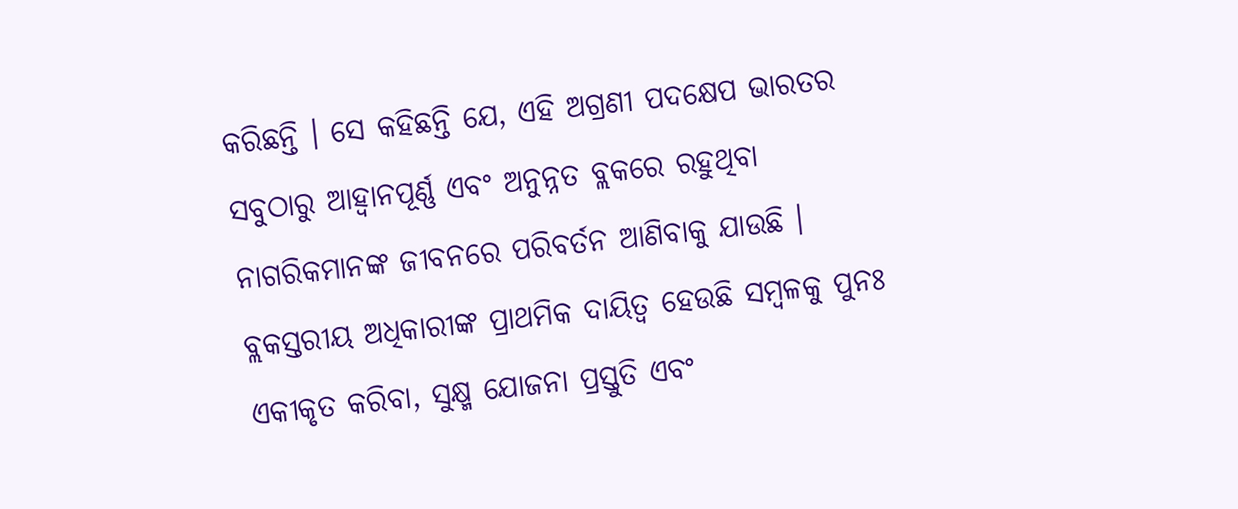କରିଛନ୍ତି । ସେ କହିଛନ୍ତି ଯେ, ଏହି ଅଗ୍ରଣୀ ପଦକ୍ଷେପ ଭାରତର ସବୁଠାରୁ ଆହ୍ୱାନପୂର୍ଣ୍ଣ ଏବଂ ଅନୁନ୍ନତ ବ୍ଲକରେ ରହୁଥିବା ନାଗରିକମାନଙ୍କ ଜୀବନରେ ପରିବର୍ତନ ଆଣିବାକୁ ଯାଉଛି । ବ୍ଲକସ୍ତରୀୟ ଅଧିକାରୀଙ୍କ ପ୍ରାଥମିକ ଦାୟିତ୍ୱ ହେଉଛି ସମ୍ବଳକୁ ପୁନଃ ଏକୀକୃତ କରିବା, ସୁକ୍ଷ୍ମ ଯୋଜନା ପ୍ରସ୍ତୁତି ଏବଂ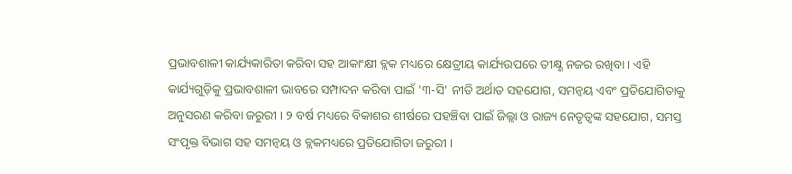ପ୍ରଭାବଶାଳୀ କାର୍ଯ୍ୟକାରିତା କରିବା ସହ ଆକାଂକ୍ଷୀ ବ୍ଲକ ମଧ୍ୟରେ କ୍ଷେତ୍ରୀୟ କାର୍ଯ୍ୟଉପରେ ତୀକ୍ଷ୍ଣ ନଜର ରଖିବା । ଏହି କାର୍ଯ୍ୟଗୁଡ଼ିକୁ ପ୍ରଭାବଶାଳୀ ଭାବରେ ସମ୍ପାଦନ କରିବା ପାଇଁ '୩-ସି' ନୀତି ଅର୍ଥାତ ସହଯୋଗ, ସମନ୍ୱୟ ଏବଂ ପ୍ରତିଯୋଗିତାକୁ ଅନୁସରଣ କରିବା ଜରୁରୀ । ୨ ବର୍ଷ ମଧ୍ୟରେ ବିକାଶର ଶୀର୍ଷରେ ପହଞ୍ଚିବା ପାଇଁ ଜିଲ୍ଲା ଓ ରାଜ୍ୟ ନେତୃତ୍ୱଙ୍କ ସହଯୋଗ, ସମସ୍ତ ସଂପୃକ୍ତ ବିଭାଗ ସହ ସମନ୍ୱୟ ଓ ବ୍ଲକମଧ୍ୟରେ ପ୍ରତିଯୋଗିତା ଜରୁରୀ ।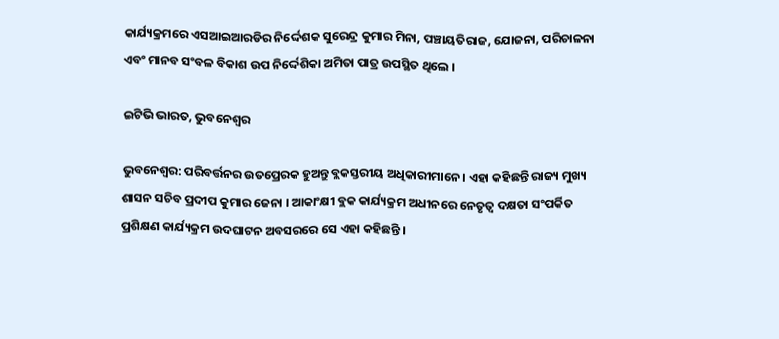କାର୍ଯ୍ୟକ୍ରମରେ ଏସଆଇଆରଡିର ନିର୍ଦ୍ଦେଶକ ସୁରେନ୍ଦ୍ର କୁମାର ମିନା, ପଞ୍ଚାୟତିରାଜ, ଯୋଜନା, ପରିଚାଳନା ଏବଂ ମାନବ ସଂବଳ ବିକାଶ ଉପ ନିର୍ଦ୍ଦେଶିକା ଅମିତା ପାତ୍ର ଉପସ୍ଥିତ ଥିଲେ ।

ଇଟିଭି ଭାରତ, ଭୁବନେଶ୍ବର

ଭୁବନେଶ୍ବର: ପରିବର୍ତ୍ତନର ଉତପ୍ରେରକ ହୁଅନ୍ତୁ ବ୍ଲକସ୍ତରୀୟ ଅଧିକାରୀମାନେ । ଏହା କହିଛନ୍ତି ରାଜ୍ୟ ମୁଖ୍ୟ ଶାସନ ସଚିବ ପ୍ରଦୀପ କୁମାର ଜେନା । ଆକାଂକ୍ଷୀ ବ୍ଲକ କାର୍ଯ୍ୟକ୍ରମ ଅଧୀନରେ ନେତୃତ୍ୱ ଦକ୍ଷତା ସଂପର୍କିତ ପ୍ରଶିକ୍ଷଣ କାର୍ଯ୍ୟକ୍ରମ ଉଦଘାଟନ ଅବସରରେ ସେ ଏହା କହିଛନ୍ତି ।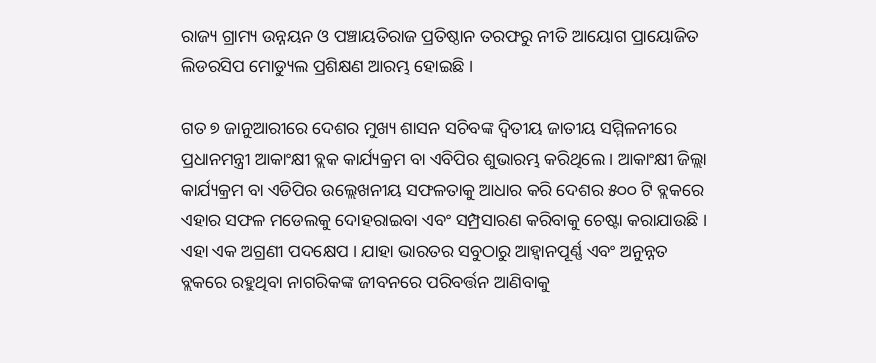ରାଜ୍ୟ ଗ୍ରାମ୍ୟ ଉନ୍ନୟନ ଓ ପଞ୍ଚାୟତିରାଜ ପ୍ରତିଷ୍ଠାନ ତରଫରୁ ନୀତି ଆୟୋଗ ପ୍ରାୟୋଜିତ ଲିଡରସିପ ମୋଡ୍ୟୁଲ ପ୍ରଶିକ୍ଷଣ ଆରମ୍ଭ ହୋଇଛି ।

ଗତ ୭ ଜାନୁଆରୀରେ ଦେଶର ମୁଖ୍ୟ ଶାସନ ସଚିବଙ୍କ ଦ୍ୱିତୀୟ ଜାତୀୟ ସମ୍ମିଳନୀରେ ପ୍ରଧାନମନ୍ତ୍ରୀ ଆକାଂକ୍ଷୀ ବ୍ଲକ କାର୍ଯ୍ୟକ୍ରମ ବା ଏବିପିର ଶୁଭାରମ୍ଭ କରିଥିଲେ । ଆକାଂକ୍ଷୀ ଜିଲ୍ଲା କାର୍ଯ୍ୟକ୍ରମ ବା ଏଡିପିର ଉଲ୍ଲେଖନୀୟ ସଫଳତାକୁ ଆଧାର କରି ଦେଶର ୫୦୦ ଟି ବ୍ଲକରେ ଏହାର ସଫଳ ମଡେଲକୁ ଦୋହରାଇବା ଏବଂ ସମ୍ପ୍ରସାରଣ କରିବାକୁ ଚେଷ୍ଟା କରାଯାଉଛି । ଏହା ଏକ ଅଗ୍ରଣୀ ପଦକ୍ଷେପ । ଯାହା ଭାରତର ସବୁଠାରୁ ଆହ୍ୱାନପୂର୍ଣ୍ଣ ଏବଂ ଅନୁନ୍ନତ ବ୍ଲକରେ ରହୁଥିବା ନାଗରିକଙ୍କ ଜୀବନରେ ପରିବର୍ତ୍ତନ ଆଣିବାକୁ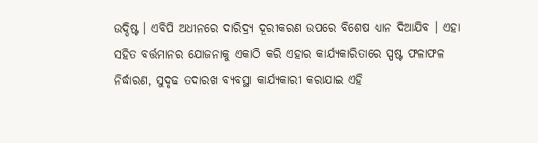ଉଦ୍ଦିଷ୍ଟ । ଏବିପି ଅଧୀନରେ ଦାରିଦ୍ର୍ୟ ଦୂରୀକରଣ ଉପରେ ବିଶେଷ ଧ୍ୟାନ ଦିଆଯିବ । ଏହା ସହିତ ବର୍ତ୍ତମାନର ଯୋଜନାକୁ ଏକାଠି କରି ଏହାର କାର୍ଯ୍ୟକାରିତାରେ ସ୍ପଷ୍ଟ ଫଳାଫଳ ନିର୍ଦ୍ଧାରଣ, ସୁଦୃଢ ତଦାରଖ ବ୍ୟବସ୍ଥା କାର୍ଯ୍ୟକାରୀ କରାଯାଇ ଏହି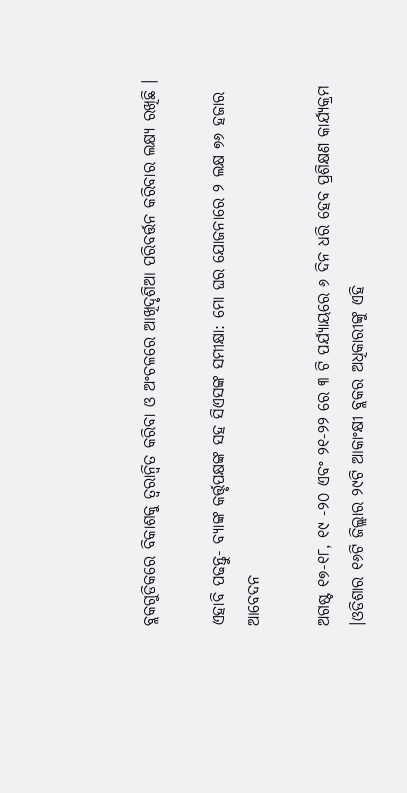ବ୍ଲକଗୁଡିକରେ ବିକାଶକୁ ତ୍ୱରାନ୍ୱିତ କରିବା ଓ ଅଂଚଳରେ ଆଖିଦୃଶିଆ ପରିବର୍ତ୍ତନ କରିବାର ଲକ୍ଷ୍ୟ ରଖିଛି ।

ଏହାବି ପଢନ୍ତୁ- ବ୍ୟାଙ୍କ କର୍ତ୍ତୃପକ୍ଷଙ୍କ ସହ ସିଏସଙ୍କ ସମୀକ୍ଷା: ମୋ ଘର ଯୋଜନାରେ ୨ ଲକ୍ଷ ୭୬ ହଜାର ଆବେଦନ

ଅଗଷ୍ଟ ୧୭-୧୮, ୧୯ -୨୦ ଏବଂ ୨୧-୨୨ ରେ ୩ ଟି ପର୍ଯ୍ୟାୟରେ ୬ ଦିନ ଧରି ହେବ ପ୍ରଶିକ୍ଷଣ କାର୍ଯ୍ୟକ୍ରମ ।ଓଡିଶାର ୧୬ଟି ଜିଲ୍ଲାର ୨୯ଟି ଆକାଂକ୍ଷୀ ବ୍ଲକର ଅଧିକାରୀଙ୍କୁ ଏହି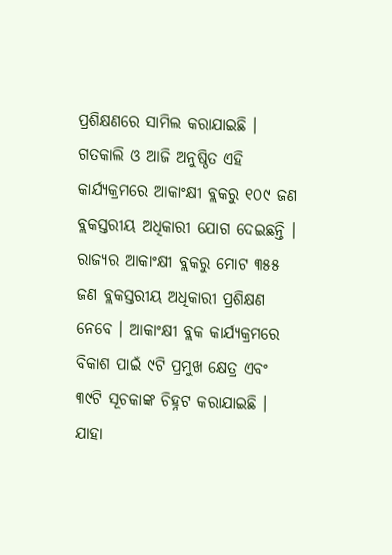ପ୍ରଶିକ୍ଷଣରେ ସାମିଲ କରାଯାଇଛି । ଗତକାଲି ଓ ଆଜି ଅନୁଷ୍ଠିତ ଏହି କାର୍ଯ୍ୟକ୍ରମରେ ଆକାଂକ୍ଷୀ ବ୍ଲକରୁ ୧୦୯ ଜଣ ବ୍ଲକସ୍ତରୀୟ ଅଧିକାରୀ ଯୋଗ ଦେଇଛନ୍ତି । ରାଜ୍ୟର ଆକାଂକ୍ଷୀ ବ୍ଲକରୁ ମୋଟ ୩୫୫ ଜଣ ବ୍ଲକସ୍ତରୀୟ ଅଧିକାରୀ ପ୍ରଶିକ୍ଷଣ ନେବେ । ଆକାଂକ୍ଷୀ ବ୍ଲକ କାର୍ଯ୍ୟକ୍ରମରେ ବିକାଶ ପାଇଁ ୯ଟି ପ୍ରମୁଖ କ୍ଷେତ୍ର ଏବଂ ୩୯ଟି ସୂଚକାଙ୍କ ଚିହ୍ନଟ କରାଯାଇଛି । ଯାହା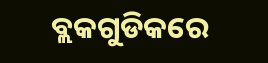ବ୍ଲକଗୁଡିକରେ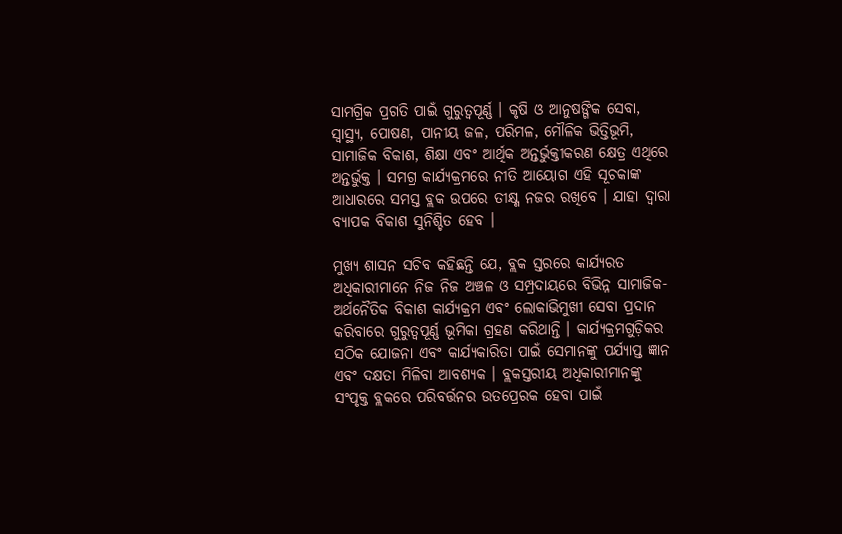ସାମଗ୍ରିକ ପ୍ରଗତି ପାଇଁ ଗୁରୁତ୍ୱପୂର୍ଣ୍ଣ । କୃଷି ଓ ଆନୁଷଙ୍ଗିକ ସେବା, ସ୍ୱାସ୍ଥ୍ୟ, ପୋଷଣ, ପାନୀୟ ଜଳ, ପରିମଳ, ମୌଳିକ ଭିତ୍ତିଭୂମି, ସାମାଜିକ ବିକାଶ, ଶିକ୍ଷା ଏବଂ ଆର୍ଥିକ ଅନ୍ତର୍ଭୁକ୍ତୀକରଣ କ୍ଷେତ୍ର ଏଥିରେ ଅନ୍ତର୍ଭୁକ୍ତ । ସମଗ୍ର କାର୍ଯ୍ୟକ୍ରମରେ ନୀତି ଆୟୋଗ ଏହି ସୂଚକାଙ୍କ ଆଧାରରେ ସମସ୍ତ ବ୍ଲକ ଉପରେ ତୀକ୍ଷ୍ଣ ନଜର ରଖିବେ । ଯାହା ଦ୍ୱାରା ବ୍ୟାପକ ବିକାଶ ସୁନିଶ୍ଚିତ ହେବ ।

ମୁଖ୍ୟ ଶାସନ ସଚିବ କହିଛନ୍ତି ଯେ, ବ୍ଲକ ସ୍ତରରେ କାର୍ଯ୍ୟରତ ଅଧିକାରୀମାନେ ନିଜ ନିଜ ଅଞ୍ଚଳ ଓ ସମ୍ପ୍ରଦାୟରେ ବିଭିନ୍ନ ସାମାଜିକ-ଅର୍ଥନୈତିକ ବିକାଶ କାର୍ଯ୍ୟକ୍ରମ ଏବଂ ଲୋକାଭିମୁଖୀ ସେବା ପ୍ରଦାନ କରିବାରେ ଗୁରୁତ୍ବପୂର୍ଣ୍ଣ ଭୂମିକା ଗ୍ରହଣ କରିଥାନ୍ତି । କାର୍ଯ୍ୟକ୍ରମଗୁଡ଼ିକର ସଠିକ ଯୋଜନା ଏବଂ କାର୍ଯ୍ୟକାରିତା ପାଇଁ ସେମାନଙ୍କୁ ପର୍ଯ୍ୟାପ୍ତ ଜ୍ଞାନ ଏବଂ ଦକ୍ଷତା ମିଳିବା ଆବଶ୍ୟକ । ବ୍ଲକସ୍ତରୀୟ ଅଧିକାରୀମାନଙ୍କୁ ସଂପୃକ୍ତ ବ୍ଲକରେ ପରିବର୍ତ୍ତନର ଉତପ୍ରେରକ ହେବା ପାଇଁ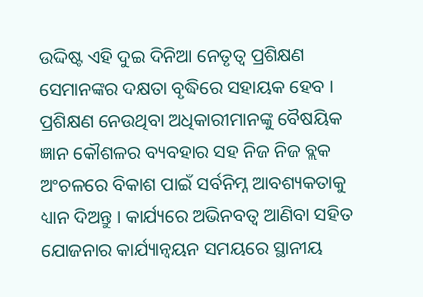ଉଦ୍ଦିଷ୍ଟ ଏହି ଦୁଇ ଦିନିଆ ନେତୃତ୍ବ ପ୍ରଶିକ୍ଷଣ ସେମାନଙ୍କର ଦକ୍ଷତା ବୃଦ୍ଧିରେ ସହାୟକ ହେବ । ପ୍ରଶିକ୍ଷଣ ନେଉଥିବା ଅଧିକାରୀମାନଙ୍କୁ ବୈଷୟିକ ଜ୍ଞାନ କୌଶଳର ବ୍ୟବହାର ସହ ନିଜ ନିଜ ବ୍ଲକ ଅଂଚଳରେ ବିକାଶ ପାଇଁ ସର୍ବନିମ୍ନ ଆବଶ୍ୟକତାକୁ ଧ୍ୟାନ ଦିଅନ୍ତୁ । କାର୍ଯ୍ୟରେ ଅଭିନବତ୍ୱ ଆଣିବା ସହିତ ଯୋଜନାର କାର୍ଯ୍ୟାନ୍ୱୟନ ସମୟରେ ସ୍ଥାନୀୟ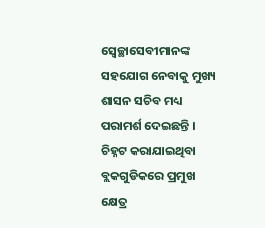ସ୍ବେଚ୍ଛାସେବୀମାନଙ୍କ ସହଯୋଗ ନେବାକୁ ମୁଖ୍ୟ ଶାସନ ସଚିବ ମଧ୍ୟ ପରାମର୍ଶ ଦେଇଛନ୍ତି । ଚିହ୍ନଟ କରାଯାଇଥିବା ବ୍ଲକଗୁଡିକରେ ପ୍ରମୁଖ କ୍ଷେତ୍ର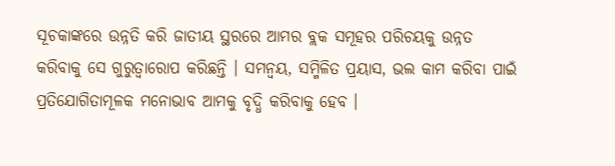ସୂଚକାଙ୍କରେ ଉନ୍ନତି କରି ଜାତୀୟ ସ୍ଥରରେ ଆମର ବ୍ଲକ ସମୂହର ପରିଚୟକୁ ଉନ୍ନତ କରିବାକୁ ସେ ଗୁରୁତ୍ୱାରୋପ କରିଛନ୍ତି । ସମନ୍ୱୟ, ସମ୍ମିଳିତ ପ୍ରୟାସ, ଭଲ କାମ କରିବା ପାଇଁ ପ୍ରତିଯୋଗିତାମୂଳକ ମନୋଭାବ ଆମକୁ ବୃଦ୍ଧି କରିବାକୁ ହେବ ।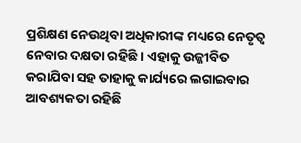ପ୍ରଶିକ୍ଷଣ ନେଉଥିବା ଅଧିକାରୀଙ୍କ ମଧ୍ୟରେ ନେତୃତ୍ୱ ନେବାର ଦକ୍ଷତା ରହିଛି । ଏହାକୁ ଉଜ୍ଜୀବିତ କରାଯିବା ସହ ତାହାକୁ କାର୍ଯ୍ୟରେ ଲଗାଇବାର ଆବଶ୍ୟକତା ରହିଛି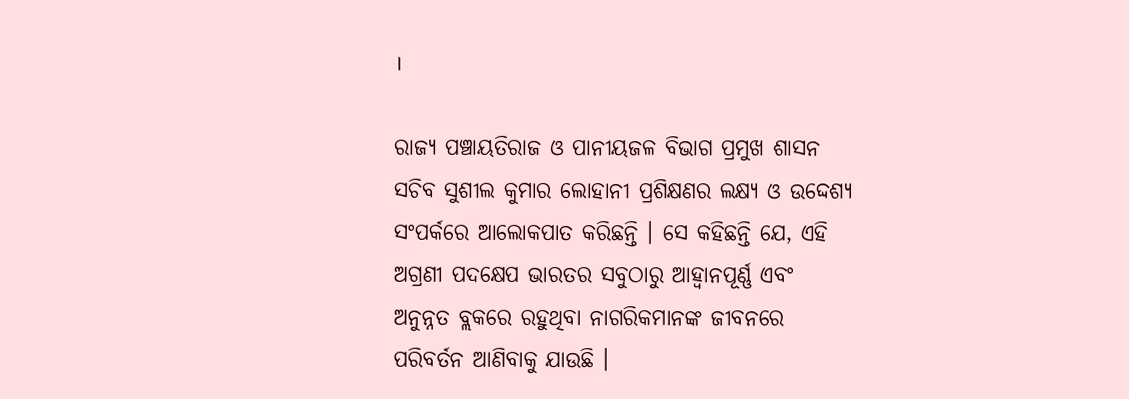।

ରାଜ୍ୟ ପଞ୍ଚାୟତିରାଜ ଓ ପାନୀୟଜଳ ବିଭାଗ ପ୍ରମୁଖ ଶାସନ ସଚିବ ସୁଶୀଲ କୁମାର ଲୋହାନୀ ପ୍ରଶିକ୍ଷଣର ଲକ୍ଷ୍ୟ ଓ ଉଦ୍ଦେଶ୍ୟ ସଂପର୍କରେ ଆଲୋକପାତ କରିଛନ୍ତି । ସେ କହିଛନ୍ତି ଯେ, ଏହି ଅଗ୍ରଣୀ ପଦକ୍ଷେପ ଭାରତର ସବୁଠାରୁ ଆହ୍ୱାନପୂର୍ଣ୍ଣ ଏବଂ ଅନୁନ୍ନତ ବ୍ଲକରେ ରହୁଥିବା ନାଗରିକମାନଙ୍କ ଜୀବନରେ ପରିବର୍ତନ ଆଣିବାକୁ ଯାଉଛି ।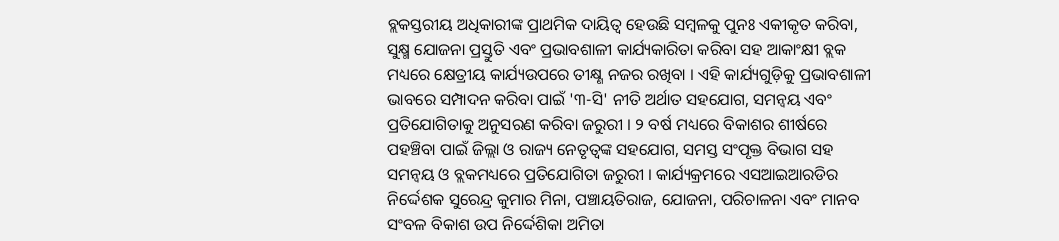ବ୍ଲକସ୍ତରୀୟ ଅଧିକାରୀଙ୍କ ପ୍ରାଥମିକ ଦାୟିତ୍ୱ ହେଉଛି ସମ୍ବଳକୁ ପୁନଃ ଏକୀକୃତ କରିବା, ସୁକ୍ଷ୍ମ ଯୋଜନା ପ୍ରସ୍ତୁତି ଏବଂ ପ୍ରଭାବଶାଳୀ କାର୍ଯ୍ୟକାରିତା କରିବା ସହ ଆକାଂକ୍ଷୀ ବ୍ଲକ ମଧ୍ୟରେ କ୍ଷେତ୍ରୀୟ କାର୍ଯ୍ୟଉପରେ ତୀକ୍ଷ୍ଣ ନଜର ରଖିବା । ଏହି କାର୍ଯ୍ୟଗୁଡ଼ିକୁ ପ୍ରଭାବଶାଳୀ ଭାବରେ ସମ୍ପାଦନ କରିବା ପାଇଁ '୩-ସି' ନୀତି ଅର୍ଥାତ ସହଯୋଗ, ସମନ୍ୱୟ ଏବଂ ପ୍ରତିଯୋଗିତାକୁ ଅନୁସରଣ କରିବା ଜରୁରୀ । ୨ ବର୍ଷ ମଧ୍ୟରେ ବିକାଶର ଶୀର୍ଷରେ ପହଞ୍ଚିବା ପାଇଁ ଜିଲ୍ଲା ଓ ରାଜ୍ୟ ନେତୃତ୍ୱଙ୍କ ସହଯୋଗ, ସମସ୍ତ ସଂପୃକ୍ତ ବିଭାଗ ସହ ସମନ୍ୱୟ ଓ ବ୍ଲକମଧ୍ୟରେ ପ୍ରତିଯୋଗିତା ଜରୁରୀ । କାର୍ଯ୍ୟକ୍ରମରେ ଏସଆଇଆରଡିର ନିର୍ଦ୍ଦେଶକ ସୁରେନ୍ଦ୍ର କୁମାର ମିନା, ପଞ୍ଚାୟତିରାଜ, ଯୋଜନା, ପରିଚାଳନା ଏବଂ ମାନବ ସଂବଳ ବିକାଶ ଉପ ନିର୍ଦ୍ଦେଶିକା ଅମିତା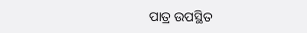ପାତ୍ର ଉପସ୍ଥିତ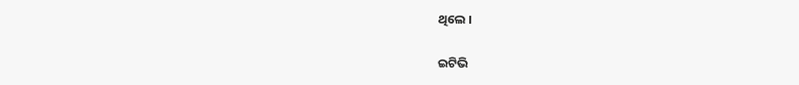ଥିଲେ ।

ଇଟିଭି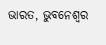ଭାରତ, ଭୁବନେଶ୍ବର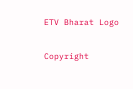ETV Bharat Logo

Copyright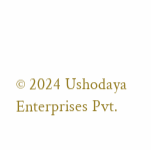© 2024 Ushodaya Enterprises Pvt.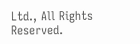Ltd., All Rights Reserved.